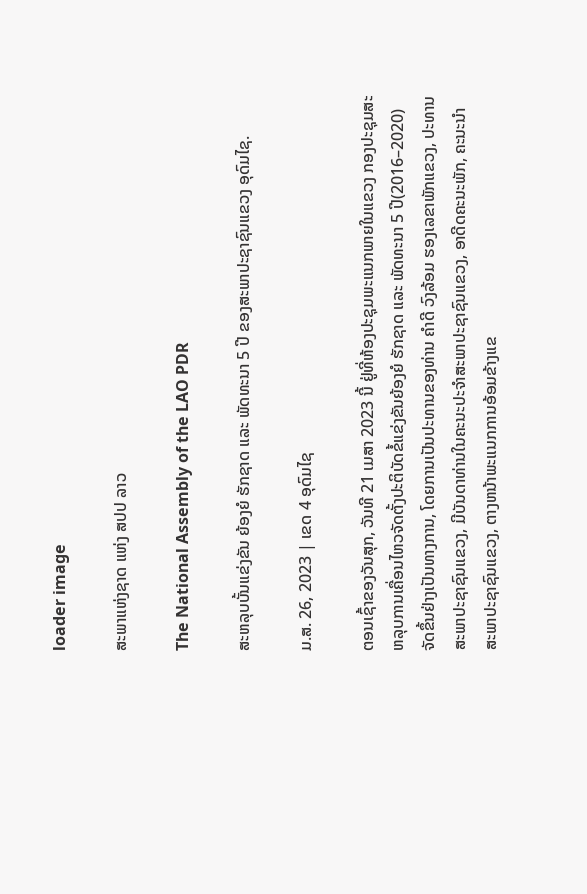loader image

ສະພາແຫ່ງຊາດ ແຫ່ງ ສປປ ລາວ

The National Assembly of the LAO PDR

ສະຫລຸບບັ້ນແຂ່ງຂັນ ຍ້ອງຍໍ ຮັກຊາດ ແລະ ພັດທະນາ 5 ປີ ຂອງສະພາປະຊາຊົນແຂວງ ອຸດົມໄຊ.

ມ.ສ. 26, 2023 | ເຂດ 4 ອຸດົມໄຊ

ຕອນເຊົ້າຂອງວັນສຸກ, ວັນທີ 21 ເມສາ 2023 ນີ້ ຢູ່ທີ່ຫ້ອງປະຊຸມພະແນກພາຍໃນແຂວງ ກອງປະຊຸມສະຫລຸບການເຄື່ອນໄຫວຈັດຕັ້ງປະຕິບັດຂໍ້ແຂ່ງຂັນຍ້ອງຍໍ ຮັກຊາດ ແລະ ພັດທະນາ 5 ປີ(2016–2020) ຈັດຂຶ້ນຢ່າງເປັນທາງການ, ໂດຍການເປັນປະທານຂອງທ່ານ ຄໍາດີ ວົງລ້ອມ ຮອງເລຂາພັກແຂວງ, ປະທານສະພາປະຊາຊົນແຂວງ, ມີບັນດາທ່ານໃນຄະນະປະຈໍາສະພາປະຊາຊົນແຂວງ, ອາດີດຄະນະພັກ, ຄະນະນຳສະພາປະຊາຊົນແຂວງ, ຕາງຫນ້າພະແນກການອ້ອມຂ້າງແຂ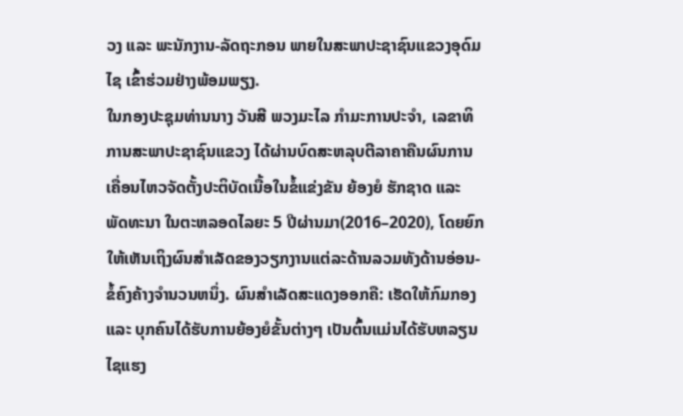ວງ ແລະ ພະນັກງານ-ລັດຖະກອນ ພາຍໃນສະພາປະຊາຊົນແຂວງອຸດົມໄຊ ເຂົ້າຮ່ວມຢ່າງພ້ອມພຽງ.
ໃນກອງປະຊຸມທ່ານນາງ ວັນສີ ພວງມະໄລ ກໍາມະການປະຈໍາ, ເລຂາທິການສະພາປະຊາຊົນແຂວງ ໄດ້ຜ່ານບົດສະຫລຸບຕີລາຄາຄືນຜົນການເຄື່ອນໄຫວຈັດຕັ້ງປະຕິບັດເນື້ອໃນຂໍ້ແຂ່ງຂັນ ຍ້ອງຍໍ ຮັກຊາດ ແລະ ພັດທະນາ ໃນຕະຫລອດໄລຍະ 5 ປີຜ່ານມາ(2016–2020), ໂດຍຍົກໃຫ້ເຫັນເຖິງຜົນສໍາເລັດຂອງວຽກງານແຕ່ລະດ້ານລວມທັງດ້ານອ່ອນ-ຂໍ້ຄົງຄ້າງຈຳນວນຫນຶ່ງ. ຜົນສຳເລັດສະແດງອອກຄື: ເຮັດໃຫ້ກົມກອງ ແລະ ບຸກຄົນໄດ້ຮັບການຍ້ອງຍໍຂັ້ນຕ່າງໆ ເປັນຕົ້ນແມ່ນໄດ້ຮັບຫລຽນໄຊແຮງ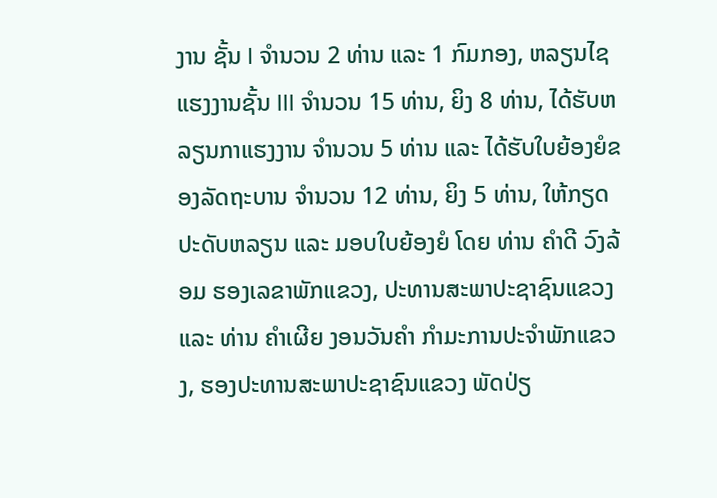ງານ ຊັ້ນ I ຈຳນວນ 2 ທ່ານ ແລະ 1 ກົມກອງ, ຫລຽນໄຊແຮງງານຊັ້ນ III ຈໍານວນ 15 ທ່ານ, ຍິງ 8 ທ່ານ, ໄດ້ຮັບຫລຽນກາແຮງງານ ຈຳນວນ 5 ທ່ານ ແລະ ໄດ້ຮັບໃບຍ້ອງຍໍຂອງລັດຖະບານ ຈຳນວນ 12 ທ່ານ, ຍິງ 5 ທ່ານ, ໃຫ້ກຽດປະດັບຫລຽນ ແລະ ມອບໃບຍ້ອງຍໍ ໂດຍ ທ່ານ ຄໍາດີ ວົງລ້ອມ ຮອງເລຂາພັກແຂວງ, ປະທານສະພາປະຊາຊົນແຂວງ ແລະ ທ່ານ ຄຳເຜີຍ ງອນວັນຄຳ ກຳມະການປະຈຳພັກແຂວງ, ຮອງປະທານສະພາປະຊາຊົນແຂວງ ພັດປ່ຽ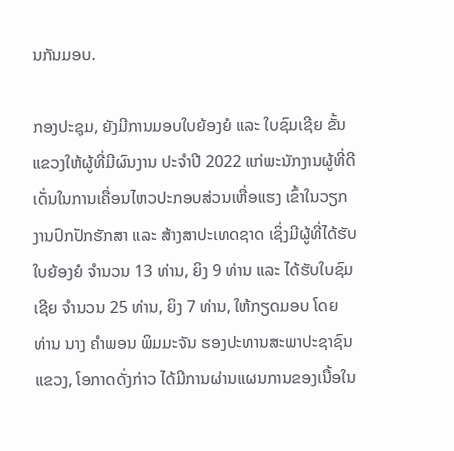ນກັນມອບ.

ກອງປະຊຸມ, ຍັງມີການມອບໃບຍ້ອງຍໍ ແລະ ໃບຊົມເຊີຍ ຂັ້ນແຂວງໃຫ້ຜູ້ທີ່ມີຜົນງານ ປະຈໍາປີ 2022 ແກ່ພະນັກງານຜູ້ທີ່ດີເດັ່ນໃນການເຄື່ອນໄຫວປະກອບສ່ວນເຫື່ອແຮງ ເຂົ້າໃນວຽກງານປົກປັກຮັກສາ ແລະ ສ້າງສາປະເທດຊາດ ເຊິ່ງມີຜູ້ທີ່ໄດ້ຮັບໃບຍ້ອງຍໍ ຈຳນວນ 13 ທ່ານ, ຍິງ 9 ທ່ານ ແລະ ໄດ້ຮັບໃບຊົມເຊີຍ ຈຳນວນ 25 ທ່ານ, ຍິງ 7 ທ່ານ, ໃຫ້ກຽດມອບ ໂດຍ ທ່ານ ນາງ ຄຳພອນ ພິມມະຈັນ ຮອງປະທານສະພາປະຊາຊົນແຂວງ, ໂອກາດດັ່ງກ່າວ ໄດ້ມີການຜ່ານແຜນການຂອງເນື້ອໃນ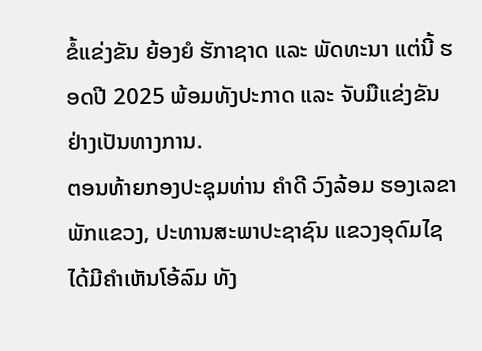ຂໍ້ແຂ່ງຂັນ ຍ້ອງຍໍ ຮັກາຊາດ ແລະ ພັດທະນາ ແຕ່ນີ້ ຮອດປີ 2025 ພ້ອມທັງປະກາດ ແລະ ຈັບມືແຂ່ງຂັນ ຢ່າງເປັນທາງການ.
ຕອນທ້າຍກອງປະຊຸມທ່ານ ຄໍາດີ ວົງລ້ອມ ຮອງເລຂາພັກແຂວງ, ປະທານສະພາປະຊາຊົນ ແຂວງອຸດົມໄຊ ໄດ້ມີຄຳເຫັນໂອ້ລົມ ທັງ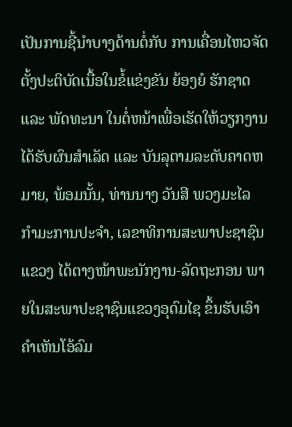ເປັນການຊີ້ນຳບາງດ້ານຕໍ່ກັບ ການເຄື່ອນໄຫວຈັດຕັ້ງປະຕິບັດເນື້ອໃນຂໍ້ແຂ່ງຂັນ ຍ້ອງຍໍ ຮັກຊາດ ແລະ ພັດທະນາ ໃນຕໍ່ຫນ້າເພື່ອເຮັດໃຫ້ວຽກງານ ໄດ້ຮັບຜົນສຳເລັດ ແລະ ບັນລຸຕາມລະດັບຄາດຫມາຍ, ພ້ອມນັ້ນ, ທ່ານນາງ ວັນສີ ພວງມະໄລ ກໍາມະການປະຈໍາ, ເລຂາທິການສະພາປະຊາຊົນແຂວງ ໄດ້ຕາງໜ້າພະນັກງານ-ລັດຖະກອນ ພາຍໃນສະພາປະຊາຊົນແຂວງອຸດົມໄຊ ຂຶ້ນຮັບເອົາຄຳເຫັນໂອ້ລົມ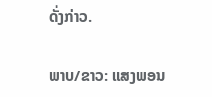ດັ່ງກ່າວ.

ພາບ/ຂາວ: ແສງພອນ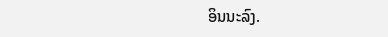ອິນນະລົງ.